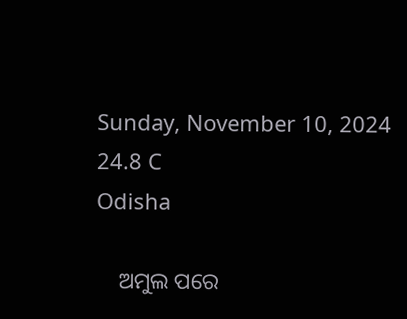Sunday, November 10, 2024
24.8 C
Odisha

    ଅମୁଲ ପରେ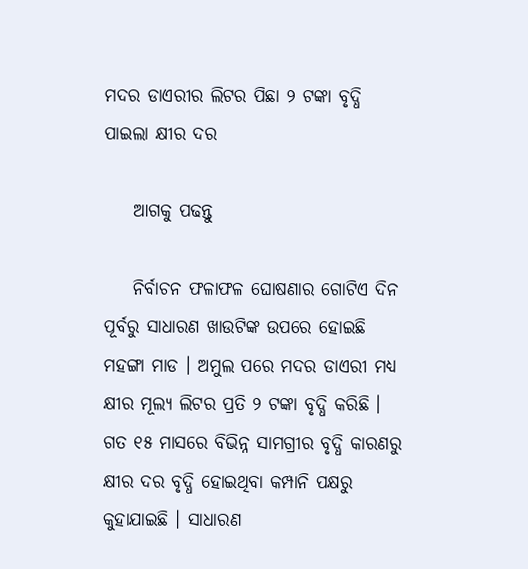ମଦର ଡାଏରୀର ଲିଟର ପିଛା ୨ ଟଙ୍କା ବୃଦ୍ଧି ପାଇଲା କ୍ଷୀର ଦର

    ଆଗକୁ ପଢନ୍ତୁ

    ନିର୍ବାଚନ ଫଳାଫଳ ଘୋଷଣାର ଗୋଟିଏ ଦିନ ପୂର୍ବରୁ ସାଧାରଣ ଖାଉଟିଙ୍କ ଉପରେ ହୋଇଛି ମହଙ୍ଗା ମାଡ । ଅମୁଲ ପରେ ମଦର ଡାଏରୀ ମଧ୍ୟ କ୍ଷୀର ମୂଲ୍ୟ ଲିଟର ପ୍ରତି ୨ ଟଙ୍କା ବୃଦ୍ଧି କରିଛି । ଗତ ୧୫ ମାସରେ ବିଭିନ୍ନ ସାମଗ୍ରୀର ବୃଦ୍ଧି କାରଣରୁ କ୍ଷୀର ଦର ବୃଦ୍ଧି ହୋଇଥିବା କମ୍ପାନି ପକ୍ଷରୁ କୁହାଯାଇଛି । ସାଧାରଣ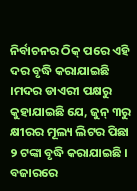ନିର୍ବାଚନର ଠିକ୍ ପରେ ଏହି ଦର ବୃଦ୍ଧି କରାଯାଇଛି ।ମଦର ଡାଏରୀ ପକ୍ଷରୁ କୁହାଯାଇଛି ଯେ, ଜୁନ୍ ୩ରୁ କ୍ଷୀରର ମୂଲ୍ୟ ଲିଟର ପିଛା ୨ ଟଙ୍କା ବୃଦ୍ଧି କରାଯାଇଛି । ବଜାରରେ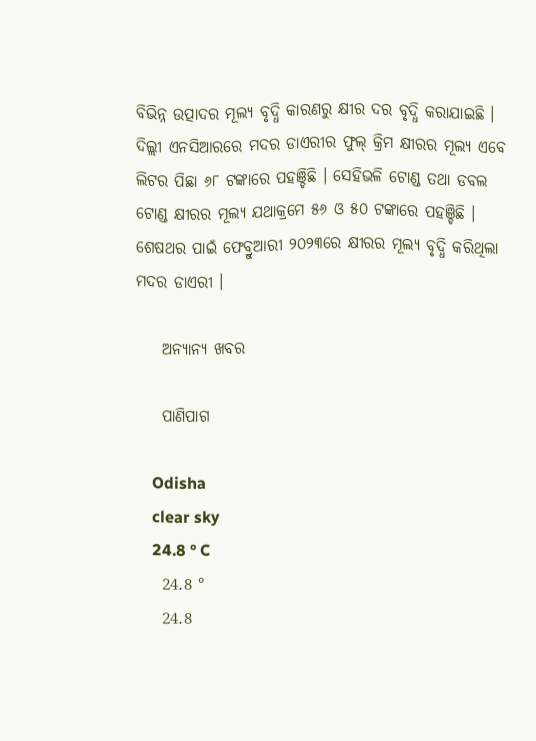ବିଭିନ୍ନ ଉତ୍ପାଦର ମୂଲ୍ୟ ବୃଦ୍ଧି କାରଣରୁ କ୍ଷୀର ଦର ବୃଦ୍ଧି କରାଯାଇଛି । ଦିଲ୍ଲୀ ଏନସିଆରରେ ମଦର ଡାଏରୀର ଫୁଲ୍ କ୍ରିମ କ୍ଷୀରର ମୂଲ୍ୟ ଏବେ ଲିଟର ପିଛା ୬୮ ଟଙ୍କାରେ ପହଞ୍ଚିଛି । ସେହିଭଳି ଟୋଣ୍ଡ ତଥା ଡବଲ ଟୋଣ୍ଡ କ୍ଷୀରର ମୂଲ୍ୟ ଯଥାକ୍ରମେ ୫୬ ଓ ୫୦ ଟଙ୍କାରେ ପହଞ୍ଚିଛି । ଶେଷଥର ପାଇଁ ଫେବ୍ରୁଆରୀ ୨୦୨୩ରେ କ୍ଷୀରର ମୂଲ୍ୟ ବୃଦ୍ଧି କରିଥିଲା ମଦର ଡାଏରୀ ।

    ଅନ୍ୟାନ୍ୟ ଖବର

    ପାଣିପାଗ

    Odisha
    clear sky
    24.8 ° C
    24.8 °
    24.8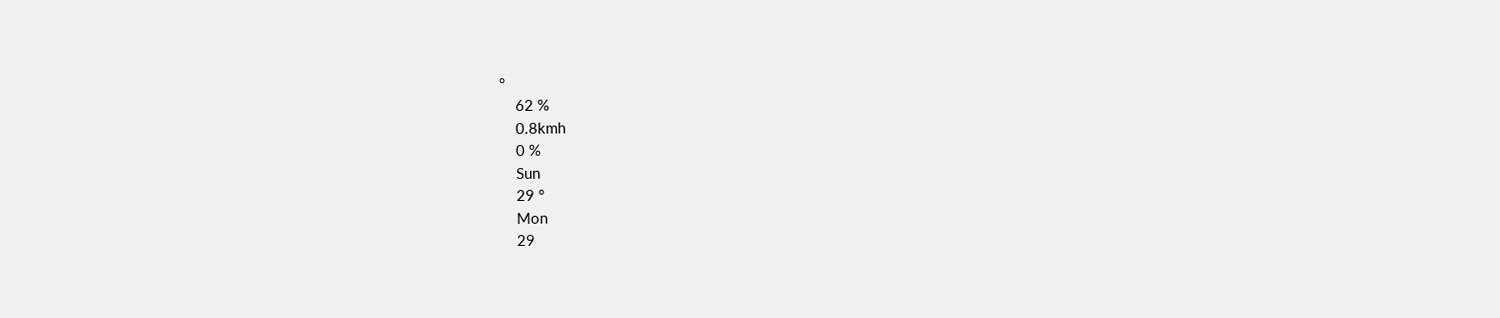°
    62 %
    0.8kmh
    0 %
    Sun
    29 °
    Mon
    29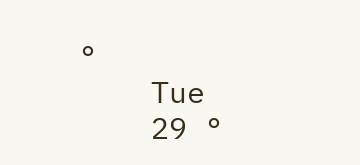°
    Tue
    29 °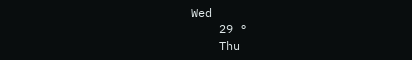Wed
    29 °
    Thu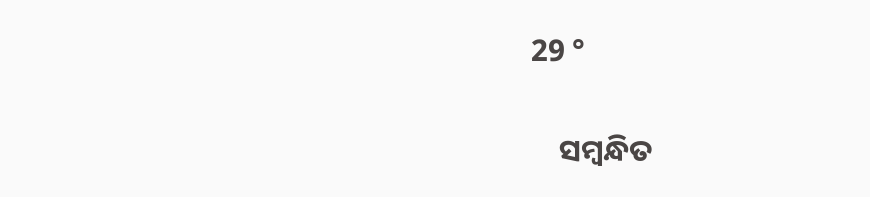29 °

    ସମ୍ବନ୍ଧିତ